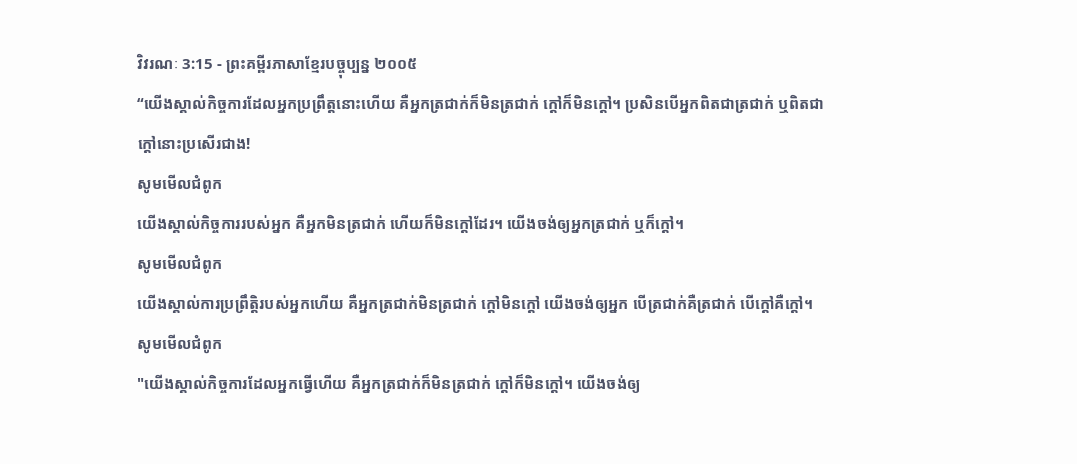វិវរណៈ 3:15 - ព្រះគម្ពីរភាសាខ្មែរបច្ចុប្បន្ន ២០០៥
“យើងស្គាល់កិច្ចការដែលអ្នកប្រព្រឹត្តនោះហើយ គឺអ្នកត្រជាក់ក៏មិនត្រជាក់ ក្ដៅក៏មិនក្ដៅ។ ប្រសិនបើអ្នកពិតជាត្រជាក់ ឬពិតជាក្ដៅនោះប្រសើរជាង!
សូមមើលជំពូក
យើងស្គាល់កិច្ចការរបស់អ្នក គឺអ្នកមិនត្រជាក់ ហើយក៏មិនក្ដៅដែរ។ យើងចង់ឲ្យអ្នកត្រជាក់ ឬក៏ក្ដៅ។
សូមមើលជំពូក
យើងស្គាល់ការប្រព្រឹត្ដិរបស់អ្នកហើយ គឺអ្នកត្រជាក់មិនត្រជាក់ ក្ដៅមិនក្ដៅ យើងចង់ឲ្យអ្នក បើត្រជាក់គឺត្រជាក់ បើក្ដៅគឺក្ដៅ។
សូមមើលជំពូក
"យើងស្គាល់កិច្ចការដែលអ្នកធ្វើហើយ គឺអ្នកត្រជាក់ក៏មិនត្រជាក់ ក្តៅក៏មិនក្តៅ។ យើងចង់ឲ្យ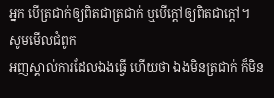អ្នក បើត្រជាក់ឲ្យពិតជាត្រជាក់ ឬបើក្តៅឲ្យពិតជាក្តៅ។
សូមមើលជំពូក
អញស្គាល់ការដែលឯងធ្វើ ហើយថា ឯងមិនត្រជាក់ ក៏មិន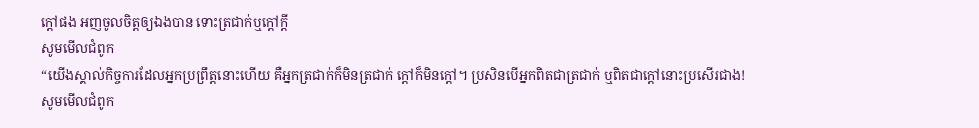ក្តៅផង អញចូលចិត្តឲ្យឯងបាន ទោះត្រជាក់ឬក្តៅក្តី
សូមមើលជំពូក
“យើងស្គាល់កិច្ចការដែលអ្នកប្រព្រឹត្ដនោះហើយ គឺអ្នកត្រជាក់ក៏មិនត្រជាក់ ក្ដៅក៏មិនក្ដៅ។ ប្រសិនបើអ្នកពិតជាត្រជាក់ ឬពិតជាក្ដៅនោះប្រសើរជាង!
សូមមើលជំពូក